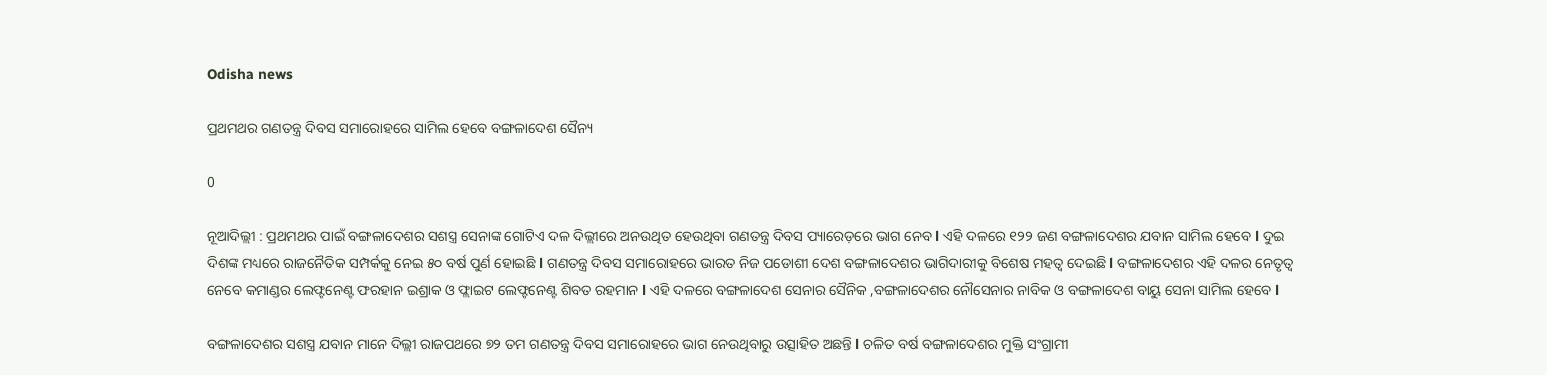Odisha news

ପ୍ରଥମଥର ଗଣତନ୍ତ୍ର ଦିବସ ସମାରୋହରେ ସାମିଲ ହେବେ ବଙ୍ଗଳାଦେଶ ସୈନ୍ୟ

0

ନୂଆଦିଲ୍ଲୀ : ପ୍ରଥମଥର ପାଇଁ ବଙ୍ଗଳାଦେଶର ସଶସ୍ତ୍ର ସେନାଙ୍କ ଗୋଟିଏ ଦଳ ଦିଲ୍ଲୀରେ ଅନଉଥିତ ହେଉଥିବା ଗଣତନ୍ତ୍ର ଦିବସ ପ୍ୟାରେଡ଼ରେ ଭାଗ ନେବ l ଏହି ଦଳରେ ୧୨୨ ଜଣ ବଙ୍ଗଳାଦେଶର ଯବାନ ସାମିଲ ହେବେ l ଦୁଇ ଦିଶଙ୍କ ମଧ୍ୟରେ ରାଜନୈତିକ ସମ୍ପର୍କକୁ ନେଇ ୫୦ ବର୍ଷ ପୁର୍ଣ ହୋଇଛି l ଗଣତନ୍ତ୍ର ଦିବସ ସମାରୋହରେ ଭାରତ ନିଜ ପଡୋଶୀ ଦେଶ ବଙ୍ଗଳାଦେଶର ଭାଗିଦାରୀକୁ ବିଶେଷ ମହତ୍ୱ ଦେଇଛି l ବଙ୍ଗଳାଦେଶର ଏହି ଦଳର ନେତୃତ୍ୱ ନେବେ କମାଣ୍ଡର ଲେଫ୍ଟନେଣ୍ଟ ଫରହାନ ଇଶ୍ରାକ ଓ ଫ୍ଲାଇଟ ଲେଫ୍ଟନେଣ୍ଟ ଶିବତ ରହମାନ l ଏହି ଦଳରେ ବଙ୍ଗଳାଦେଶ ସେନାର ସୈନିକ ,ବଙ୍ଗଳାଦେଶର ନୌସେନାର ନାବିକ ଓ ବଙ୍ଗଳାଦେଶ ବାୟୁ ସେନା ସାମିଲ ହେବେ l

ବଙ୍ଗଳାଦେଶର ସଶସ୍ତ୍ର ଯବାନ ମାନେ ଦିଲ୍ଲୀ ରାଜପଥରେ ୭୨ ତମ ଗଣତନ୍ତ୍ର ଦିବସ ସମାରୋହରେ ଭାଗ ନେଉଥିବାରୁ ଉତ୍ସାହିତ ଅଛନ୍ତି l ଚଳିତ ବର୍ଷ ବଙ୍ଗଳାଦେଶର ମୁକ୍ତି ସଂଗ୍ରାମୀ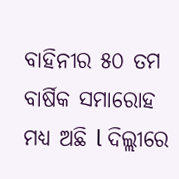ବାହିନୀର ୫୦ ତମ ବାର୍ଷିକ ସମାରୋହ ମଧ୍ୟ ଅଛି l ଦିଲ୍ଲୀରେ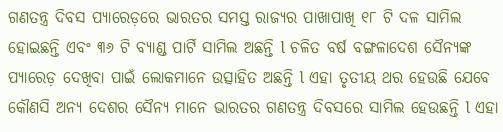ଗଣତନ୍ତ୍ର ଦିବସ ପ୍ୟାରେଡ଼ରେ ଭାରତର ସମସ୍ତ ରାଜ୍ୟର ପାଖାପାଖି ୧୮ ଟି ଦଳ ସାମିଲ ହୋଇଛନ୍ତି ଏବଂ ୩୬ ଟି ବ୍ୟାଣ୍ଡ ପାର୍ଟି ସାମିଲ ଅଛନ୍ତି l ଚଳିତ ବର୍ଷ ବଙ୍ଗଳାଦେଶ ସୈନ୍ୟଙ୍କ ପ୍ୟାରେଡ଼ ଦେଖିବା ପାଇଁ ଲୋକମାନେ ଉତ୍ସାହିତ ଅଛନ୍ତି l ଏହା ତୃତୀୟ ଥର ହେଉଛି ଯେବେ କୌଣସି ଅନ୍ୟ ଦେଶର ସୈନ୍ୟ ମାନେ ଭାରତର ଗଣତନ୍ତ୍ର ଦିବସରେ ସାମିଲ ହେଉଛନ୍ତି l ଏହା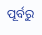ପୂର୍ବରୁ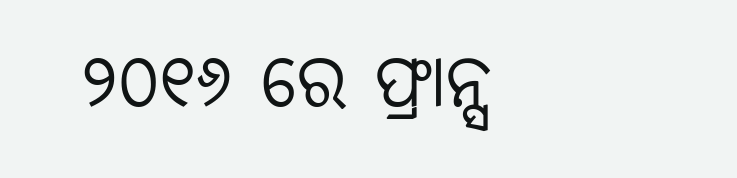୨୦୧୬ ରେ ଫ୍ରାନ୍ସ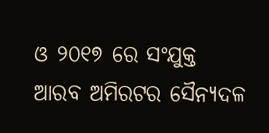ଓ ୨୦୧୭ ରେ ସଂଯୁକ୍ତ ଆରବ ଅମିରଟର ସୈନ୍ୟଦଳ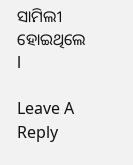ସାମିଲୀ ହୋଇଥିଲେ l

Leave A Reply